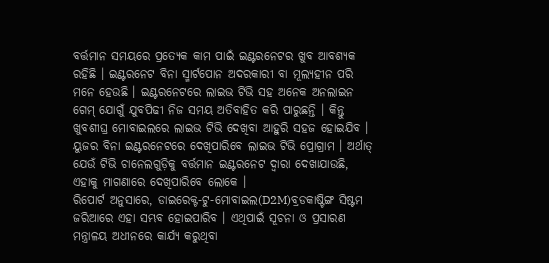ବର୍ତ୍ତମାନ ସମୟରେ ପ୍ରତ୍ୟେକ କାମ ପାଇଁ ଇଣ୍ଟରନେଟର ଖୁବ ଆବଶ୍ୟକ ରହିଛି । ଇଣ୍ଟରନେଟ ବିନା ସ୍ମାର୍ଟପୋନ ଅଦରକାରୀ ବା ମୂଲ୍ୟହୀନ ପରି ମନେ ହେଉଛି । ଇଣ୍ଟରନେଟରେ ଲାଇଭ ଟିଭି ସହ ଅନେକ ଅନଲାଇନ ଗେମ୍ ଯୋଗୁଁ ଯୁବପିଢୀ ନିଜ ସମୟ ଅତିବାହିତ କରି ପାରୁଛନ୍ତି । କିନ୍ତୁ ଖୁବଶୀଘ୍ର ମୋବାଇଲରେ ଲାଇଭ ଟିଭି ଦେଖିବା ଆହୁରି ସହଜ ହୋଇଯିବ । ୟୁଜର ବିନା ଇଣ୍ଟରନେଟରେ ଦେଖିପାରିବେ ଲାଇଭ ଟିଭି ପ୍ରୋଗ୍ରାମ । ଅର୍ଥାତ୍ ଯେଉଁ ଟିଭି ଚାନେଲଗୁଡ଼ିକୁ ବର୍ତ୍ତମାନ ଇଣ୍ଟରନେଟ ଦ୍ୱାରା ଦେଖାଯାଉଛି, ଏହାକୁ ମାଗଣାରେ ଦେଖିପାରିବେ ଲୋକେ ।
ରିପୋର୍ଟ ଅନୁସାରେ, ଡାଇରେକ୍ଟ-ଟୁ-ମୋବାଇଲ(D2M)ବ୍ରଡକାଷ୍ଟିଙ୍ଗ ସିଷ୍ଟମ ଜରିଆରେ ଏହା ସମ୍ଭବ ହୋଇପାରିବ । ଏଥିପାଇଁ ସୂଚନା ଓ ପ୍ରସାରଣ ମନ୍ତ୍ରାଳୟ ଅଧୀନରେ କାର୍ଯ୍ୟ କରୁଥିବା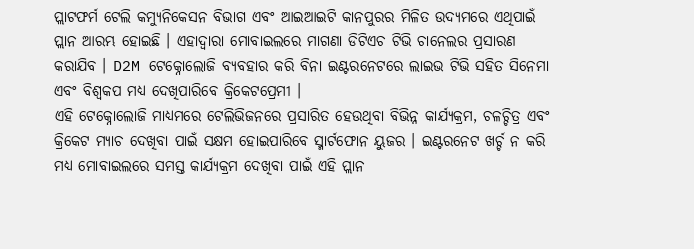ପ୍ଲାଟଫର୍ମ ଟେଲି କମ୍ୟୁନିକେସନ ବିଭାଗ ଏବଂ ଆଇଆଇଟି କାନପୁରର ମିଳିତ ଉଦ୍ୟମରେ ଏଥିପାଇଁ ପ୍ଲାନ ଆରମ୍ଭ ହୋଇଛି । ଏହାଦ୍ୱାରା ମୋବାଇଲରେ ମାଗଣା ଡିଟିଏଚ ଟିଭି ଚାନେଲର ପ୍ରସାରଣ କରାଯିବ । D2M ଟେକ୍ନୋଲୋଜି ବ୍ୟବହାର କରି ବିନା ଇଣ୍ଟରନେଟରେ ଲାଇଭ ଟିଭି ସହିତ ସିନେମା ଏବଂ ବିଶ୍ୱକପ ମଧ୍ୟ ଦେଖିପାରିବେ କ୍ରିକେଟପ୍ରେମୀ ।
ଏହି ଟେକ୍ନୋଲୋଜି ମାଧ୍ୟମରେ ଟେଲିଭିଜନରେ ପ୍ରସାରିତ ହେଉଥିବା ବିଭିନ୍ନ କାର୍ଯ୍ୟକ୍ରମ, ଚଳଚ୍ଚିତ୍ର ଏବଂ କ୍ରିକେଟ ମ୍ୟାଚ ଦେଖିବା ପାଇଁ ସକ୍ଷମ ହୋଇପାରିବେ ସ୍ମାର୍ଟଫୋନ ୟୁଜର । ଇଣ୍ଟରନେଟ ଖର୍ଚ୍ଚ ନ କରି ମଧ୍ୟ ମୋବାଇଲରେ ସମସ୍ତ କାର୍ଯ୍ୟକ୍ରମ ଦେଖିବା ପାଇଁ ଏହି ପ୍ଲାନ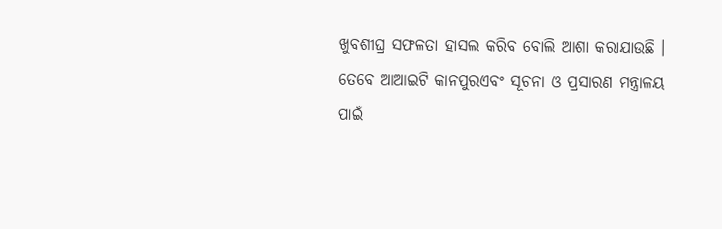ଖୁବଶୀଘ୍ର ସଫଳତା ହାସଲ କରିବ ବୋଲି ଆଶା କରାଯାଉଛି । ତେବେ ଆଆଇଟି କାନପୁରଏବଂ ସୂଚନା ଓ ପ୍ରସାରଣ ମନ୍ତ୍ରାଳୟ ପାଇଁ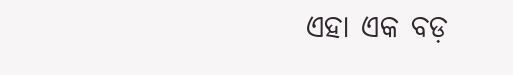ଏହା ଏକ ବଡ଼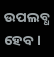ଉପଲବ୍ଧ ହେବ ।